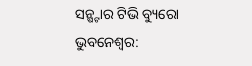ସନ୍ଷ୍ଟାର ଟିଭି ବ୍ୟୁରୋ
ଭୁବନେଶ୍ଵର: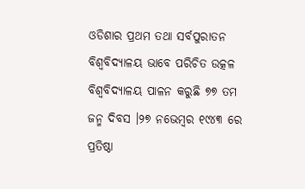ଓଡିଶାର ପ୍ରଥମ ତଥା ସର୍ବପୁରାତନ ବିଶ୍ଵବିଦ୍ୟାଳୟ ଭାବେ ପରିଚିତ ଉତ୍କଳ ବିଶ୍ଵବିଦ୍ୟାଳୟ ପାଳନ କରୁଛି ୭୭ ତମ ଜନ୍ମ ଦିବସ ।୨୭ ନଭେମ୍ଵର ୧୯୪୩ ରେ ପ୍ରତିଷ୍ଠା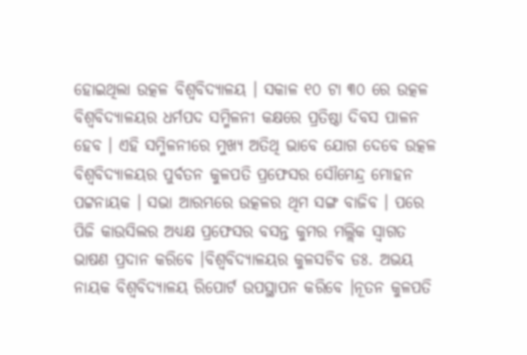ହୋଇଥିଲା ଉତ୍କଳ ବିଶ୍ଵବିଦ୍ୟାଳୟ । ସକାଳ ୧୦ ଟା ୩୦ ରେ ଉତ୍କଳ ବିଶ୍ଵବିଦ୍ୟାଳୟର ଧର୍ମପଦ ସମ୍ମିଳନୀ କକ୍ଷରେ ପ୍ରତିଷ୍ଠା ଦିବସ ପାଳନ ହେବ । ଏହି ସମ୍ମିଳନୀରେ ମୁଖ୍ୟ ଅତିଥି ଭାବେ ଯୋଗ ଦେବେ ଉତ୍କଳ ବିଶ୍ଵବିଦ୍ୟାଳୟର ପୁର୍ବତନ କୁଳପତି ପ୍ରଫେସର ସୌମେନ୍ଦ୍ର ମୋହନ ପଟ୍ଟନାୟକ । ସଭା ଆରମ୍ଭରେ ଉତ୍କଳର ଥିମ ସଙ୍ଗ ବାଜିବ । ପରେ ପିଜି କାଉସିଲର ଅଧ୍ୟକ୍ଷ ପ୍ରଫେସର ବସନ୍ତ କୁମର ମଲ୍ଲିକ ସ୍ଵାଗତ ଭାଷଣ ପ୍ରଦାନ କରିବେ ।ବିଶ୍ଵବିଦ୍ୟାଳୟର କୁଳସଚିବ ଡଃ. ଅଭୟ ନାୟକ ବିଶ୍ଵବିଦ୍ୟାଳୟ ରିପୋର୍ଟ ଉପସ୍ଥାପନ କରିବେ ।ନୂତନ କୁଳପତି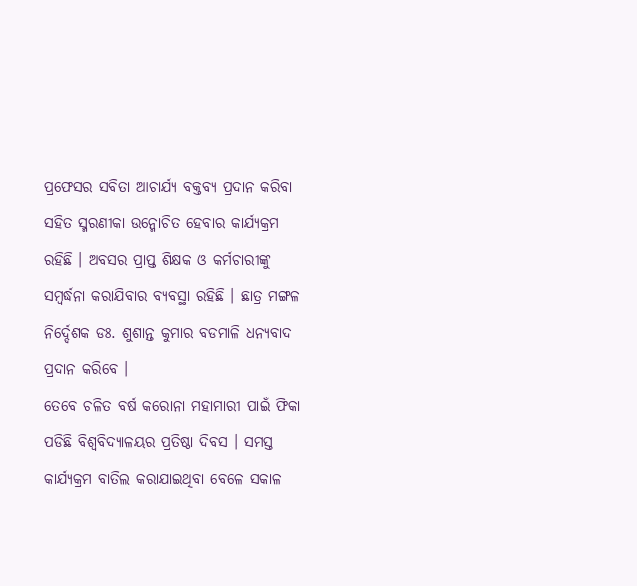ପ୍ରଫେସର ସବିତା ଆଚାର୍ଯ୍ୟ ବକ୍ତବ୍ୟ ପ୍ରଦାନ କରିବା ସହିତ ସ୍ମରଣୀକା ଉନ୍ମୋଚିତ ହେବାର କାର୍ଯ୍ୟକ୍ରମ ରହିଛି । ଅବସର ପ୍ରାପ୍ତ ଶିକ୍ଷକ ଓ କର୍ମଚାରୀଙ୍କୁ ସମ୍ଵର୍ଦ୍ଧନା କରାଯିବାର ବ୍ୟବସ୍ଥା ରହିଛି । ଛାତ୍ର ମଙ୍ଗଳ ନିର୍ଦ୍ଦେଶକ ଡଃ. ଶୁଶାନ୍ତ କୁମାର ବଡମାଳି ଧନ୍ୟବାଦ ପ୍ରଦାନ କରିବେ ।
ତେବେ ଚଳିତ ବର୍ଷ କରୋନା ମହାମାରୀ ପାଇଁ ଫିକା ପଡିଛି ବିଶ୍ଵବିଦ୍ୟାଳୟର ପ୍ରତିଷ୍ଠା ଦିବସ । ସମସ୍ତ କାର୍ଯ୍ୟକ୍ରମ ବାତିଲ କରାଯାଇଥିବା ବେଳେ ସକାଳ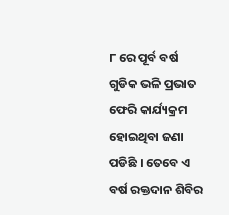୮ ରେ ପୂର୍ବ ବର୍ଷ ଗୁଡିକ ଭଳି ପ୍ରଭାତ ଫେରି କାର୍ଯ୍ୟକ୍ରମ ହୋଇଥିବା ଜଣା ପଡିଛି । ତେବେ ଏ ବର୍ଷ ରକ୍ତଦାନ ଶିବିର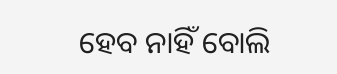ହେବ ନାହିଁ ବୋଲି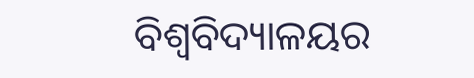ବିଶ୍ଵବିଦ୍ୟାଳୟର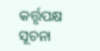କର୍ତ୍ତୃପକ୍ଷ ସୂଚନା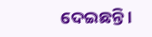ଦେଇଛନ୍ତି ।